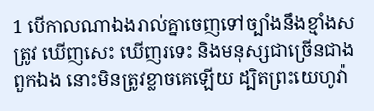1 បើកាលណាឯងរាល់គ្នាចេញទៅច្បាំងនឹងខ្មាំងសត្រូវ ឃើញសេះ ឃើញរទេះ និងមនុស្សជាច្រើនជាងពួកឯង នោះមិនត្រូវខ្លាចគេឡើយ ដ្បិតព្រះយេហូវ៉ា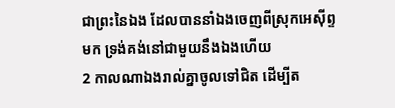ជាព្រះនៃឯង ដែលបាននាំឯងចេញពីស្រុកអេស៊ីព្ទមក ទ្រង់គង់នៅជាមួយនឹងឯងហើយ
2 កាលណាឯងរាល់គ្នាចូលទៅជិត ដើម្បីត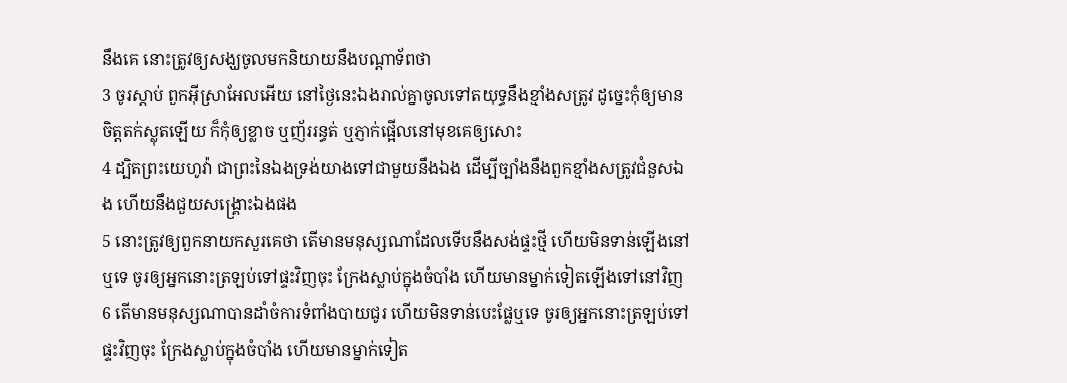នឹងគេ នោះត្រូវឲ្យសង្ឃចូលមកនិយាយនឹងបណ្តាទ័ពថា
3 ចូរស្តាប់ ពួកអ៊ីស្រាអែលអើយ នៅថ្ងៃនេះឯងរាល់គ្នាចូលទៅតយុទ្ធនឹងខ្មាំងសត្រូវ ដូច្នេះកុំឲ្យមានចិត្តតក់ស្លុតឡើយ ក៏កុំឲ្យខ្លាច ឬញ័ររន្ធត់ ឬភ្ញាក់ផ្អើលនៅមុខគេឲ្យសោះ
4 ដ្បិតព្រះយេហូវ៉ា ជាព្រះនៃឯងទ្រង់យាងទៅជាមួយនឹងឯង ដើម្បីច្បាំងនឹងពួកខ្មាំងសត្រូវជំនួសឯង ហើយនឹងជួយសង្គ្រោះឯងផង
5 នោះត្រូវឲ្យពួកនាយកសួរគេថា តើមានមនុស្សណាដែលទើបនឹងសង់ផ្ទះថ្មី ហើយមិនទាន់ឡើងនៅឬទេ ចូរឲ្យអ្នកនោះត្រឡប់ទៅផ្ទះវិញចុះ ក្រែងស្លាប់ក្នុងចំបាំង ហើយមានម្នាក់ទៀតឡើងទៅនៅវិញ
6 តើមានមនុស្សណាបានដាំចំការទំពាំងបាយជូរ ហើយមិនទាន់បេះផ្លែឬទេ ចូរឲ្យអ្នកនោះត្រឡប់ទៅផ្ទះវិញចុះ ក្រែងស្លាប់ក្នុងចំបាំង ហើយមានម្នាក់ទៀត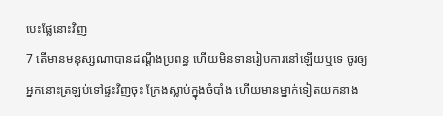បេះផ្លែនោះវិញ
7 តើមានមនុស្សណាបានដណ្តឹងប្រពន្ធ ហើយមិនទានរៀបការនៅឡើយឬទេ ចូរឲ្យអ្នកនោះត្រឡប់ទៅផ្ទះវិញចុះ ក្រែងស្លាប់ក្នុងចំបាំង ហើយមានម្នាក់ទៀតយកនាង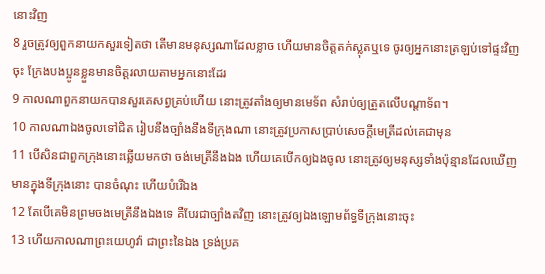នោះវិញ
8 រួចត្រូវឲ្យពួកនាយកសួរទៀតថា តើមានមនុស្សណាដែលខ្លាច ហើយមានចិត្តតក់ស្លុតឬទេ ចូរឲ្យអ្នកនោះត្រឡប់ទៅផ្ទះវិញចុះ ក្រែងបងប្អូនខ្លួនមានចិត្តរលាយតាមអ្នកនោះដែរ
9 កាលណាពួកនាយកបានសួរគេសព្វគ្រប់ហើយ នោះត្រូវតាំងឲ្យមានមេទ័ព សំរាប់ឲ្យត្រួតលើបណ្តាទ័ព។
10 កាលណាឯងចូលទៅជិត រៀបនឹងច្បាំងនឹងទីក្រុងណា នោះត្រូវប្រកាសប្រាប់សេចក្ដីមេត្រីដល់គេជាមុន
11 បើសិនជាពួកក្រុងនោះឆ្លើយមកថា ចង់មេត្រីនឹងឯង ហើយគេបើកឲ្យឯងចូល នោះត្រូវឲ្យមនុស្សទាំងប៉ុន្មានដែលឃើញមានក្នុងទីក្រុងនោះ បានចំណុះ ហើយបំរើឯង
12 តែបើគេមិនព្រមចងមេត្រីនឹងឯងទេ គឺបែរជាច្បាំងតវិញ នោះត្រូវឲ្យឯងឡោមព័ទ្ធទីក្រុងនោះចុះ
13 ហើយកាលណាព្រះយេហូវ៉ា ជាព្រះនៃឯង ទ្រង់ប្រគ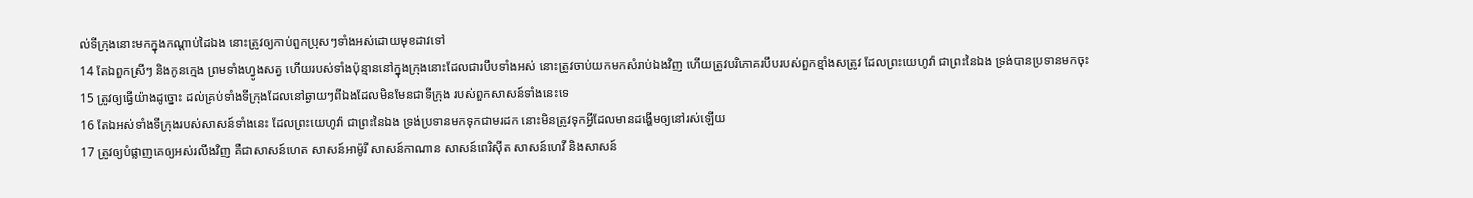ល់ទីក្រុងនោះមកក្នុងកណ្តាប់ដៃឯង នោះត្រូវឲ្យកាប់ពួកប្រុសៗទាំងអស់ដោយមុខដាវទៅ
14 តែឯពួកស្រីៗ និងកូនក្មេង ព្រមទាំងហ្វូងសត្វ ហើយរបស់ទាំងប៉ុន្មាននៅក្នុងក្រុងនោះដែលជារបឹបទាំងអស់ នោះត្រូវចាប់យកមកសំរាប់ឯងវិញ ហើយត្រូវបរិភោគរបឹបរបស់ពួកខ្មាំងសត្រូវ ដែលព្រះយេហូវ៉ា ជាព្រះនៃឯង ទ្រង់បានប្រទានមកចុះ
15 ត្រូវឲ្យធ្វើយ៉ាងដូច្នោះ ដល់គ្រប់ទាំងទីក្រុងដែលនៅឆ្ងាយៗពីឯងដែលមិនមែនជាទីក្រុង របស់ពួកសាសន៍ទាំងនេះទេ
16 តែឯអស់ទាំងទីក្រុងរបស់សាសន៍ទាំងនេះ ដែលព្រះយេហូវ៉ា ជាព្រះនៃឯង ទ្រង់ប្រទានមកទុកជាមរដក នោះមិនត្រូវទុកអ្វីដែលមានដង្ហើមឲ្យនៅរស់ឡើយ
17 ត្រូវឲ្យបំផ្លាញគេឲ្យអស់រលីងវិញ គឺជាសាសន៍ហេត សាសន៍អាម៉ូរី សាសន៍កាណាន សាសន៍ពេរិស៊ីត សាសន៍ហេវី និងសាសន៍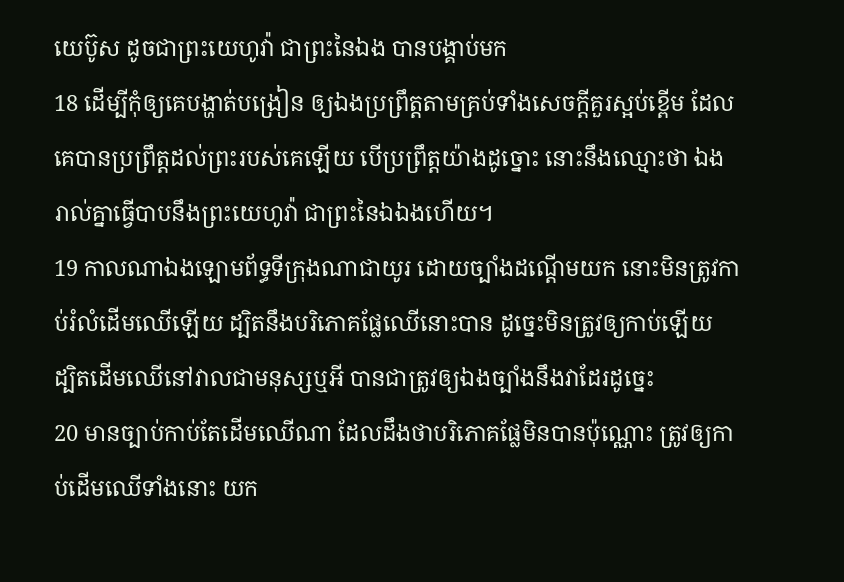យេប៊ូស ដូចជាព្រះយេហូវ៉ា ជាព្រះនៃឯង បានបង្គាប់មក
18 ដើម្បីកុំឲ្យគេបង្ហាត់បង្រៀន ឲ្យឯងប្រព្រឹត្តតាមគ្រប់ទាំងសេចក្ដីគួរស្អប់ខ្ពើម ដែលគេបានប្រព្រឹត្តដល់ព្រះរបស់គេឡើយ បើប្រព្រឹត្តយ៉ាងដូច្នោះ នោះនឹងឈ្មោះថា ឯងរាល់គ្នាធ្វើបាបនឹងព្រះយេហូវ៉ា ជាព្រះនៃឯឯងហើយ។
19 កាលណាឯងឡោមព័ទ្ធទីក្រុងណាជាយូរ ដោយច្បាំងដណ្តើមយក នោះមិនត្រូវកាប់រំលំដើមឈើឡើយ ដ្បិតនឹងបរិភោគផ្លែឈើនោះបាន ដូច្នេះមិនត្រូវឲ្យកាប់ឡើយ ដ្បិតដើមឈើនៅវាលជាមនុស្សឬអី បានជាត្រូវឲ្យឯងច្បាំងនឹងវាដែរដូច្នេះ
20 មានច្បាប់កាប់តែដើមឈើណា ដែលដឹងថាបរិភោគផ្លែមិនបានប៉ុណ្ណោះ ត្រូវឲ្យកាប់ដើមឈើទាំងនោះ យក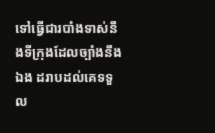ទៅធ្វើជារបាំងទាស់នឹងទីក្រុងដែលច្បាំងនឹងឯង ដរាបដល់គេទទួល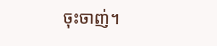ចុះចាញ់។